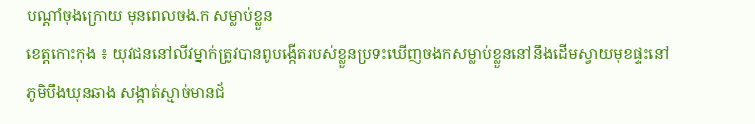បណ្ដាំចុងក្រោយ មុនពេលចង.ក សម្លាប់ខ្លួន
ខេត្តកោះកុង ៖ យុវជននៅលីវម្នាក់ត្រូវបានពូបង្កើតរបស់ខ្លួនប្រទះឃើញចងកសម្លាប់ខ្លួននៅនឹងដើមស្វាយមុខផ្ទះនៅភូមិបឹងឃុនឆាង សង្កាត់ស្មាច់មានជ័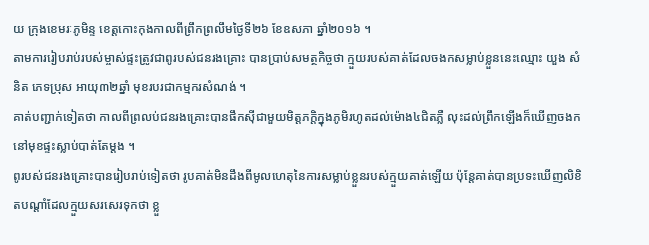យ ក្រុងខេមរៈភូមិន្ទ ខេត្តកោះកុងកាលពីព្រឹកព្រលឹមថ្ងៃទី២៦ ខែឧសភា ឆ្នាំ២០១៦ ។
តាមការរៀបរាប់របស់ម្ចាស់ផ្ទះត្រូវជាពូរបស់ជនរងគ្រោះ បានប្រាប់សមត្ថកិច្ចថា ក្មួយរបស់គាត់ដែលចងកសម្លាប់ខ្លួននេះឈ្មោះ យួង សំនិត ភេទប្រុស អាយុ៣២ឆ្នាំ មុខរបរជាកម្មករសំណង់ ។
គាត់បញ្ជាក់ទៀតថា កាលពីព្រលប់ជនរងគ្រោះបានផឹកស៊ីជាមួយមិត្តភក្តិក្នុងភូមិរហូតដល់ម៉ោង៤ជិតភ្លឺ លុះដល់ព្រឹកឡើងក៏ឃើញចងកនៅមុខផ្ទះស្លាប់បាត់តែម្តង ។
ពូរបស់ជនរងគ្រោះបានរៀបរាប់ទៀតថា រូបគាត់មិនដឹងពីមូលហេតុនៃការសម្លាប់ខ្លួនរបស់ក្មួយគាត់ឡើយ ប៉ុន្តែគាត់បានប្រទះឃើញលិខិតបណ្ដាំដែលក្មួយសរសេរទុកថា ខ្លួ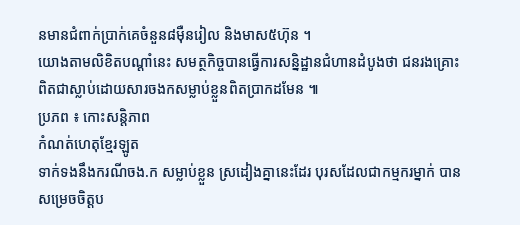នមានជំពាក់ប្រាក់គេចំនួន៨ម៉ឺនរៀល និងមាស៥ហ៊ុន ។
យោងតាមលិខិតបណ្ដាំនេះ សមត្ថកិច្ចបានធ្វើការសន្និដ្ឋានជំហានដំបូងថា ជនរងគ្រោះពិតជាស្លាប់ដោយសារចងកសម្លាប់ខ្លួនពិតប្រាកដមែន ៕
ប្រភព ៖ កោះសន្តិភាព
កំណត់ហេតុខ្មែរឡូត
ទាក់ទងនឹងករណីចង.ក សម្លាប់ខ្លួន ស្រដៀងគ្នានេះដែរ បុរសដែលជាកម្មករម្នាក់ បានសម្រេចចិត្តប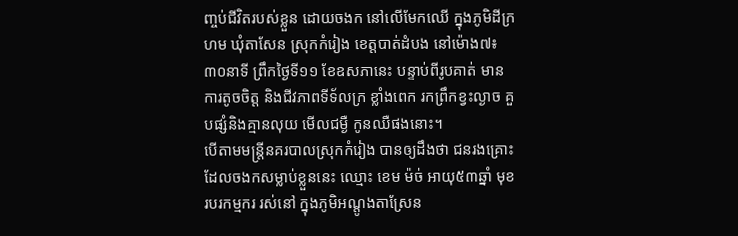ញ្ចប់ជីវិតរបស់ខ្លួន ដោយចងក នៅលើមែកឈើ ក្នុងភូមិដីក្រហម ឃុំតាសែន ស្រុកកំរៀង ខេត្តបាត់ដំបង នៅម៉ោង៧៖៣០នាទី ព្រឹកថ្ងៃទី១១ ខែឧសភានេះ បន្ទាប់ពីរូបគាត់ មានការតូចចិត្ត និងជីវភាពទីទ័លក្រ ខ្លាំងពេក រកព្រឹកខ្វះល្ងាច គួបផ្សំនិងគ្មានលុយ មើលជម្ងឺ កូនឈឺផងនោះ។
បើតាមមន្រ្តីនគរបាលស្រុកកំរៀង បានឲ្យដឹងថា ជនរងគ្រោះ ដែលចងកសម្លាប់ខ្លួននេះ ឈ្មោះ ខេម ម៉ច់ អាយុ៥៣ឆ្នាំ មុខរបរកម្មករ រស់នៅ ក្នុងភូមិអណ្តូងតាស្រែន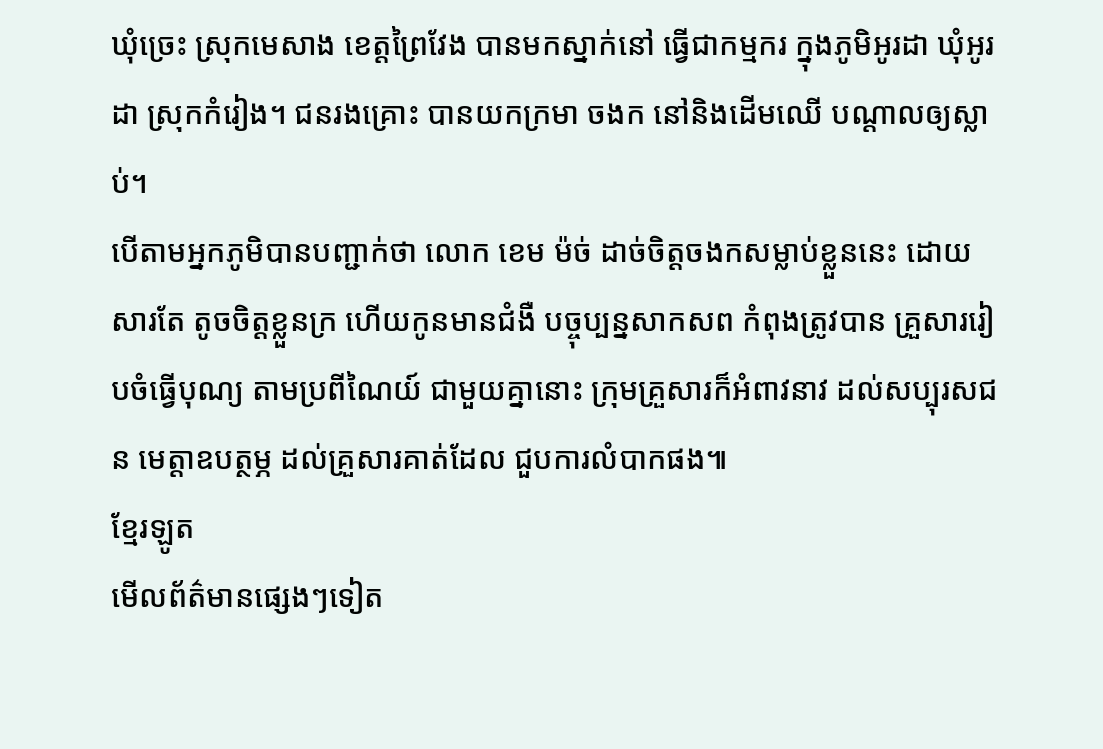ឃុំច្រេះ ស្រុកមេសាង ខេត្តព្រៃវែង បានមកស្នាក់នៅ ធ្វើជាកម្មករ ក្នុងភូមិអូរដា ឃុំអូរដា ស្រុកកំរៀង។ ជនរងគ្រោះ បានយកក្រមា ចងក នៅនិងដើមឈើ បណ្តាលឲ្យស្លាប់។
បើតាមអ្នកភូមិបានបញ្ជាក់ថា លោក ខេម ម៉ច់ ដាច់ចិត្តចងកសម្លាប់ខ្លួននេះ ដោយសារតែ តូចចិត្តខ្លួនក្រ ហើយកូនមានជំងឺ បច្ចុប្បន្នសាកសព កំពុងត្រូវបាន គ្រួសាររៀបចំធ្វើបុណ្យ តាមប្រពីណៃយ៍ ជាមួយគ្នានោះ ក្រុមគ្រួសារក៏អំពាវនាវ ដល់សប្បុរសជន មេត្តាឧបត្ថម្ភ ដល់គ្រួសារគាត់ដែល ជួបការលំបាកផង៕
ខ្មែរឡូត
មើលព័ត៌មានផ្សេងៗទៀត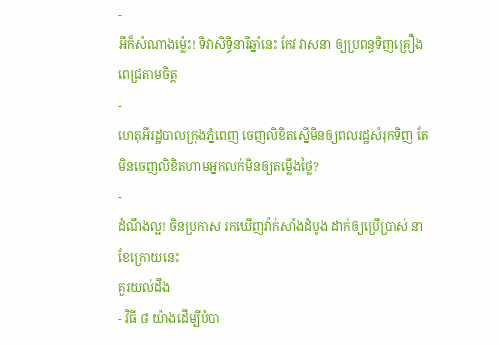-
អីក៏សំណាងម្ល៉េះ! ទិវាសិទ្ធិនារីឆ្នាំនេះ កែវ វាសនា ឲ្យប្រពន្ធទិញគ្រឿងពេជ្រតាមចិត្ត
-
ហេតុអីរដ្ឋបាលក្រុងភ្នំពេញ ចេញលិខិតស្នើមិនឲ្យពលរដ្ឋសំរុកទិញ តែមិនចេញលិខិតហាមអ្នកលក់មិនឲ្យតម្លើងថ្លៃ?
-
ដំណឹងល្អ! ចិនប្រកាស រកឃើញវ៉ាក់សាំងដំបូង ដាក់ឲ្យប្រើប្រាស់ នាខែក្រោយនេះ
គួរយល់ដឹង
- វិធី ៨ យ៉ាងដើម្បីបំបា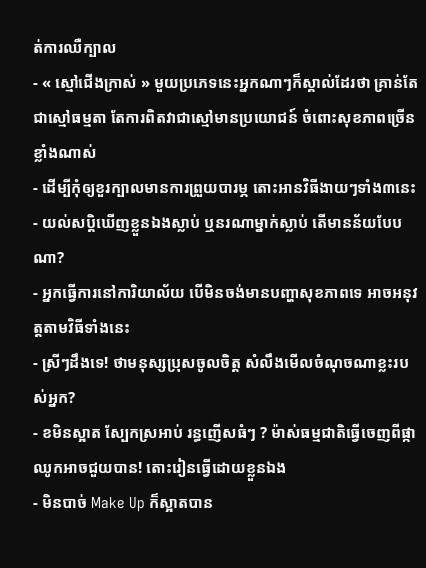ត់ការឈឺក្បាល
- « ស្មៅជើងក្រាស់ » មួយប្រភេទនេះអ្នកណាៗក៏ស្គាល់ដែរថា គ្រាន់តែជាស្មៅធម្មតា តែការពិតវាជាស្មៅមានប្រយោជន៍ ចំពោះសុខភាពច្រើនខ្លាំងណាស់
- ដើម្បីកុំឲ្យខួរក្បាលមានការព្រួយបារម្ភ តោះអានវិធីងាយៗទាំង៣នេះ
- យល់សប្តិឃើញខ្លួនឯងស្លាប់ ឬនរណាម្នាក់ស្លាប់ តើមានន័យបែបណា?
- អ្នកធ្វើការនៅការិយាល័យ បើមិនចង់មានបញ្ហាសុខភាពទេ អាចអនុវត្តតាមវិធីទាំងនេះ
- ស្រីៗដឹងទេ! ថាមនុស្សប្រុសចូលចិត្ត សំលឹងមើលចំណុចណាខ្លះរបស់អ្នក?
- ខមិនស្អាត ស្បែកស្រអាប់ រន្ធញើសធំៗ ? ម៉ាស់ធម្មជាតិធ្វើចេញពីផ្កាឈូកអាចជួយបាន! តោះរៀនធ្វើដោយខ្លួនឯង
- មិនបាច់ Make Up ក៏ស្អាតបាន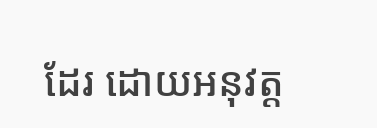ដែរ ដោយអនុវត្ត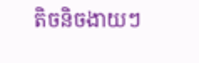តិចនិចងាយៗ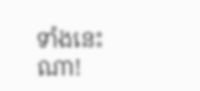ទាំងនេះណា!